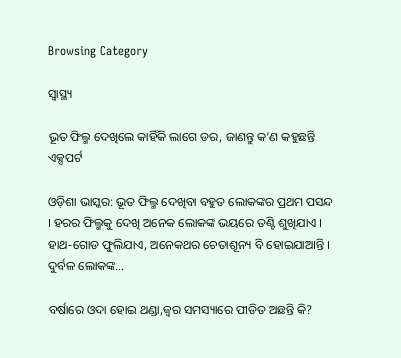Browsing Category

ସ୍ୱାସ୍ଥ୍ୟ

ଭୂତ ଫିଲ୍ମ ଦେଖିଲେ କାହିଁକି ଲାଗେ ଡର, ଜାଣନ୍ତୁ କ’ଣ କହୁଛନ୍ତି ଏକ୍ସପର୍ଟ

ଓଡ଼ିଶା ଭାସ୍କର: ଭୂତ ଫିଲ୍ମ ଦେଖିବା ବହୁତ ଲୋକଙ୍କର ପ୍ରଥମ ପସନ୍ଦ । ହରର ଫିଲ୍ମକୁ ଦେଖି ଅନେକ ଲୋକଙ୍କ ଭୟରେ ତଣ୍ଟି ଶୁଖିଯାଏ । ହାଥ-ଗୋଡ ଫୁଲିଯାଏ, ଅନେକଥର ଚେତାଶୂନ୍ୟ ବି ହୋଇଯାଆନ୍ତି । ଦୁର୍ବଳ ଲୋକଙ୍କ…

ବର୍ଷାରେ ଓଦା ହୋଇ ଥଣ୍ଡା,ଜ୍ୱର ସମସ୍ୟାରେ ପୀଡିତ ଅଛନ୍ତି କି?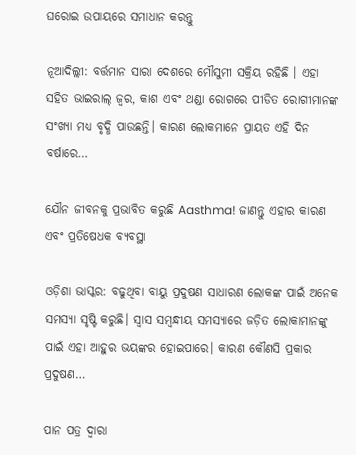ଘରୋଇ ଉପାୟରେ ସମାଧାନ କରନ୍ତୁ

ନୂଆଦିଲ୍ଲୀ: ବର୍ତ୍ତମାନ ସାରା ଦେଶରେ ମୌସୁମୀ ସକ୍ରିୟ ରହିଛି । ଏହା ସହିତ ଭାଇରାଲ୍ ଜ୍ୱର, କାଶ ଏବଂ ଥଣ୍ଡା ରୋଗରେ ପୀଡିତ ରୋଗୀମାନଙ୍କ ସଂଖ୍ୟା ମଧ୍ୟ ବୃଦ୍ଧି ପାଉଛନ୍ତି। କାରଣ ଲୋକମାନେ ପ୍ରାୟତ ଏହି ଦିନ ବର୍ଷାରେ…

ଯୌନ ଜୀବନକୁ ପ୍ରଭାବିତ କରୁଛି Aasthma! ଜାଣନ୍ତୁ ଏହାର କାରଣ ଏବଂ ପ୍ରତିଷେଧକ ବ୍ୟବସ୍ଥା

ଓଡ଼ିଶା ଭାସ୍କର: ବଢୁଥିବା ବାୟୁ ପ୍ରଦୁଷଣ ସାଧାରଣ ଲୋକଙ୍କ ପାଇଁ ଅନେକ ସମସ୍ୟା ସୃଷ୍ଟି କରୁଛି। ସ୍ୱାସ ସମ୍ବନ୍ଧୀୟ ସମସ୍ୟାରେ ଜଡ଼ିତ ଲୋକାମାନଙ୍କୁ ପାଇଁ ଏହା ଆହୁର ଭୟଙ୍କର ହୋଇପାରେ। କାରଣ କୌଣସି ପ୍ରକାର ପ୍ରଦୁଷଣ…

ପାନ ପତ୍ର ଦ୍ୱାରା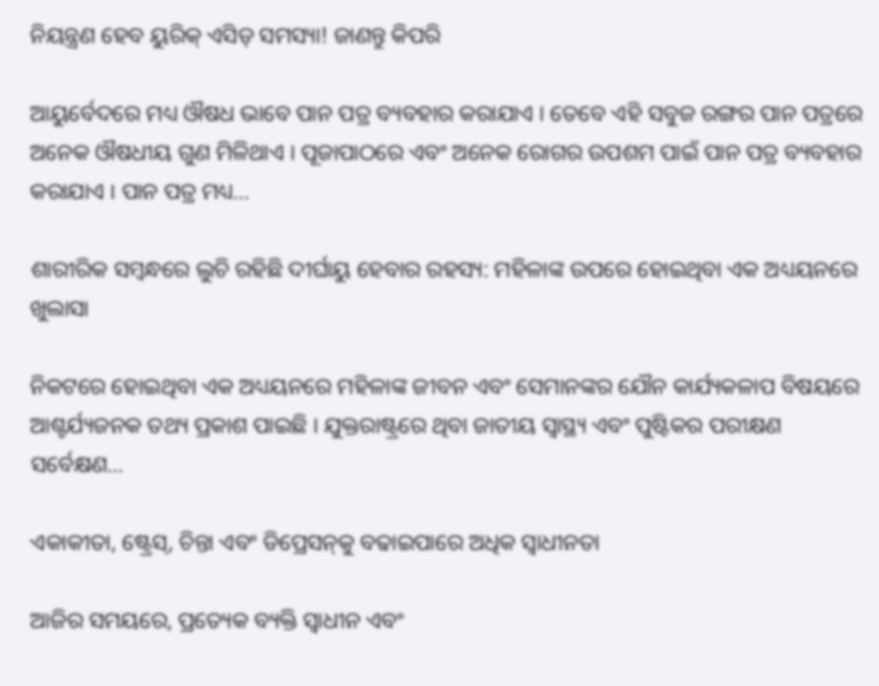ନିୟନ୍ତ୍ରଣ ହେବ ୟୁରିକ୍ ଏସିଡ୍ ସମସ୍ୟା! ଜାଣନ୍ତୁ କିପରି

ଆୟୁର୍ବେଦରେ ମଧ୍ୟ ଔଷଧ ଭାବେ ପାନ ପତ୍ର ବ୍ୟବହାର କରାଯାଏ । ତେବେ ଏହି ସବୁଜ ରଙ୍ଗର ପାନ ପତ୍ରରେ ଅନେକ ଔଷଧୀୟ ଗୁଣ ମିଳିଥାଏ । ପୂଜାପାଠରେ ଏବଂ ଅନେକ ରୋଗର ଉପଶମ ପାଇଁ ପାନ ପତ୍ର ବ୍ୟବହାର କରାଯାଏ । ପାନ ପତ୍ର ମଧ୍ୟ…

ଶାରୀରିକ ସମ୍ବନ୍ଧରେ ଲୁଚି ରହିଛି ଦୀର୍ଘାୟୁ ହେବାର ରହସ୍ୟ: ମହିଳାଙ୍କ ଉପରେ ହୋଇଥିବା ଏକ ଅଧ୍ୟୟନରେ ଖୁଲାସା

ନିକଟରେ ହୋଇଥିବା ଏକ ଅଧ୍ୟୟନରେ ମହିଳାଙ୍କ ଜୀବନ ଏବଂ ସେମାନଙ୍କର ଯୌନ କାର୍ଯ୍ୟକଳାପ ବିଷୟରେ ଆଶ୍ଚର୍ଯ୍ୟଜନକ ତଥ୍ୟ ପ୍ରକାଶ ପାଇଛି । ଯୁକ୍ତରାଷ୍ଟ୍ରରେ ଥିବା ଜାତୀୟ ସ୍ୱାସ୍ଥ୍ୟ ଏବଂ ପୁଷ୍ଟିକର ପରୀକ୍ଷଣ ସର୍ବେକ୍ଷଣ…

ଏକାକୀତା, ଷ୍ଟ୍ରେସ୍‌, ଚିନ୍ତା ଏବଂ ଡିପ୍ରେସନ୍‌କୁ ବଢାଇପାରେ ଅଧିକ ସ୍ୱାଧୀନତା

ଆଜିର ସମୟରେ, ପ୍ରତ୍ୟେକ ବ୍ୟକ୍ତି ସ୍ୱାଧୀନ ଏବଂ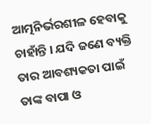ଆତ୍ମନିର୍ଭରଶୀଳ ହେବାକୁ ଚାହାଁନ୍ତି । ଯଦି ଜଣେ ବ୍ୟକ୍ତି ତାର ଆବଶ୍ୟକତା ପାଇଁ ତାଙ୍କ ବାପା ଓ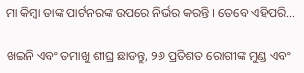ମା କିମ୍ବା ତାଙ୍କ ପାର୍ଟନରଙ୍କ ଉପରେ ନିର୍ଭର କରନ୍ତି । ତେବେ ଏହିପରି…

ଖଇନି ଏବଂ ତମାଖୁ ଶୀଘ୍ର ଛାଡନ୍ତୁ, ୨୬ ପ୍ରତିଶତ ରୋଗୀଙ୍କ ମୁଣ୍ଡ ଏବଂ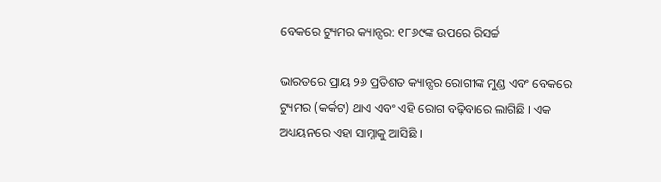ବେକରେ ଟ୍ୟୁମର କ୍ୟାନ୍ସର: ୧୮୬୯ଙ୍କ ଉପରେ ରିସର୍ଚ୍ଚ

ଭାରତରେ ପ୍ରାୟ ୨୬ ପ୍ରତିଶତ କ୍ୟାନ୍ସର ରୋଗୀଙ୍କ ମୁଣ୍ଡ ଏବଂ ବେକରେ ଟ୍ୟୁମର (କର୍କଟ) ଥାଏ ଏବଂ ଏହି ରୋଗ ବଢ଼ିବାରେ ଲାଗିଛି । ଏକ ଅଧ୍ୟୟନରେ ଏହା ସାମ୍ନାକୁ ଆସିଛି ।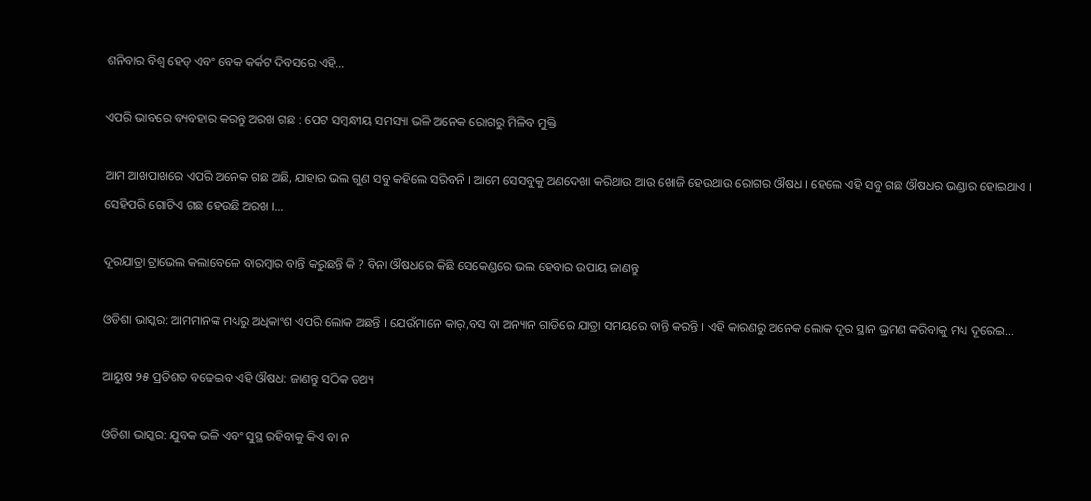ଶନିବାର ବିଶ୍ୱ ହେଡ୍ ଏବଂ ବେକ କର୍କଟ ଦିବସରେ ଏହି…

ଏପରି ଭାବରେ ବ୍ୟବହାର କରନ୍ତୁ ଅରଖ ଗଛ : ପେଟ ସମ୍ବନ୍ଧୀୟ ସମସ୍ୟା ଭଳି ଅନେକ ରୋଗରୁ ମିଳିବ ମୁକ୍ତି

ଆମ ଆଖପାଖରେ ଏପରି ଅନେକ ଗଛ ଅଛି, ଯାହାର ଭଲ ଗୁଣ ସବୁ କହିଲେ ସରିବନି । ଆମେ ସେସବୁକୁ ଅଣଦେଖା କରିଥାଉ ଆଉ ଖୋଜି ହେଉଥାଉ ରୋଗର ଔଷଧ । ହେଲେ ଏହି ସବୁ ଗଛ ଔଷଧର ଭଣ୍ଡାର ହୋଇଥାଏ । ସେହିପରି ଗୋଟିଏ ଗଛ ହେଉଛି ଅରଖ ।…

ଦୂରଯାତ୍ରା ଟ୍ରାଭେଲ କଲାବେଳେ ବାରମ୍ବାର ବାନ୍ତି କରୁଛନ୍ତି କି ? ବିନା ଔଷଧରେ କିଛି ସେକେଣ୍ଡରେ ଭଲ ହେବାର ଉପାୟ ଜାଣନ୍ତୁ

ଓଡିଶା ଭାସ୍କର: ଆମମାନଙ୍କ ମଧ୍ୟରୁ ଅଧିକାଂଶ ଏପରି ଲୋକ ଅଛନ୍ତି । ଯେଉଁମାନେ କାର୍,ବସ ବା ଅନ୍ୟାନ ଗାଡିରେ ଯାତ୍ରା ସମୟରେ ବାନ୍ତି କରନ୍ତି । ଏହି କାରଣରୁ ଅନେକ ଲୋକ ଦୂର ସ୍ଥାନ ଭ୍ରମଣ କରିବାକୁ ମଧ୍ୟ ଦୂରେଇ…

ଆୟୁଷ ୨୫ ପ୍ରତିଶତ ବଢେଇବ ଏହି ଔଷଧ: ଜାଣନ୍ତୁ ସଠିକ ତଥ୍ୟ

ଓଡିଶା ଭାସ୍କର: ଯୁବକ ଭଳି ଏବଂ ସୁସ୍ଥ ରହିବାକୁ କିଏ ବା ନ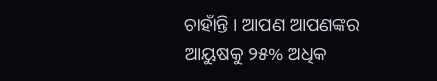ଚାହାଁନ୍ତି । ଆପଣ ଆପଣଙ୍କର ଆୟୁଷକୁ ୨୫% ଅଧିକ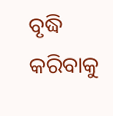ବୃଦ୍ଧି କରିବାକୁ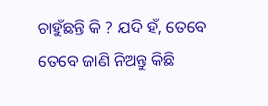ଚାହୁଁଛନ୍ତି କି ? ଯଦି ହଁ, ତେବେ ତେବେ ଜାଣି ନିଅନ୍ତୁ କିଛି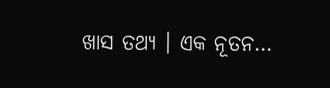ଖାସ ତଥ୍ୟ । ଏକ ନୂତନ…